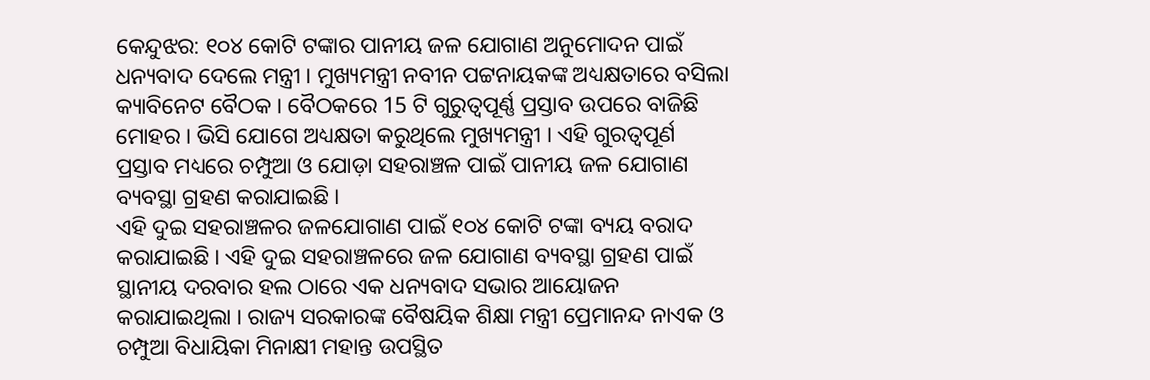କେନ୍ଦୁଝର: ୧୦୪ କୋଟି ଟଙ୍କାର ପାନୀୟ ଜଳ ଯୋଗାଣ ଅନୁମୋଦନ ପାଇଁ ଧନ୍ୟବାଦ ଦେଲେ ମନ୍ତ୍ରୀ । ମୁଖ୍ୟମନ୍ତ୍ରୀ ନବୀନ ପଟ୍ଟନାୟକଙ୍କ ଅଧ୍ୟକ୍ଷତାରେ ବସିଲା କ୍ୟାବିନେଟ ବୈଠକ । ବୈଠକରେ 15 ଟି ଗୁରୁତ୍ବପୂର୍ଣ୍ଣ ପ୍ରସ୍ତାବ ଉପରେ ବାଜିଛି ମୋହର । ଭିସି ଯୋଗେ ଅଧ୍ୟକ୍ଷତା କରୁଥିଲେ ମୁଖ୍ୟମନ୍ତ୍ରୀ । ଏହି ଗୁରତ୍ୱପୂର୍ଣ ପ୍ରସ୍ତାବ ମଧ୍ୟରେ ଚମ୍ପୁଆ ଓ ଯୋଡ଼ା ସହରାଞ୍ଚଳ ପାଇଁ ପାନୀୟ ଜଳ ଯୋଗାଣ ବ୍ୟବସ୍ଥା ଗ୍ରହଣ କରାଯାଇଛି ।
ଏହି ଦୁଇ ସହରାଞ୍ଚଳର ଜଳଯୋଗାଣ ପାଇଁ ୧୦୪ କୋଟି ଟଙ୍କା ବ୍ୟୟ ବରାଦ କରାଯାଇଛି । ଏହି ଦୁଇ ସହରାଞ୍ଚଳରେ ଜଳ ଯୋଗାଣ ବ୍ୟବସ୍ଥା ଗ୍ରହଣ ପାଇଁ ସ୍ଥାନୀୟ ଦରବାର ହଲ ଠାରେ ଏକ ଧନ୍ୟବାଦ ସଭାର ଆୟୋଜନ କରାଯାଇଥିଲା । ରାଜ୍ୟ ସରକାରଙ୍କ ବୈଷୟିକ ଶିକ୍ଷା ମନ୍ତ୍ରୀ ପ୍ରେମାନନ୍ଦ ନାଏକ ଓ ଚମ୍ପୁଆ ବିଧାୟିକା ମିନାକ୍ଷୀ ମହାନ୍ତ ଉପସ୍ଥିତ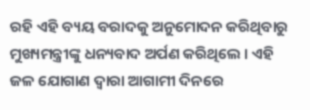ରହି ଏହି ବ୍ୟୟ ବରାଦକୁ ଅନୁମୋଦନ କରିଥିବାରୁ ମୁଖ୍ୟମନ୍ତ୍ରୀଙ୍କୁ ଧନ୍ୟବାଦ ଅର୍ପଣ କରିଥିଲେ । ଏହି ଜଳ ଯୋଗାଣ ଦ୍ୱାରା ଆଗାମୀ ଦିନରେ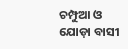ଚମ୍ପୁଆ ଓ ଯୋଡ଼ା ବାସୀ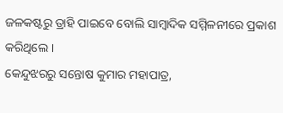ଜଳକଷ୍ଟରୁ ତ୍ରାହି ପାଇବେ ବୋଲି ସାମ୍ବାଦିକ ସମ୍ମିଳନୀରେ ପ୍ରକାଶ କରିଥିଲେ ।
କେନ୍ଦୁଝରରୁ ସନ୍ତୋଷ କୁମାର ମହାପାତ୍ର,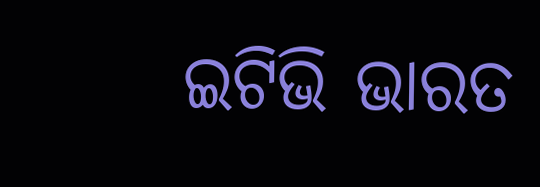ଇଟିଭି ଭାରତ